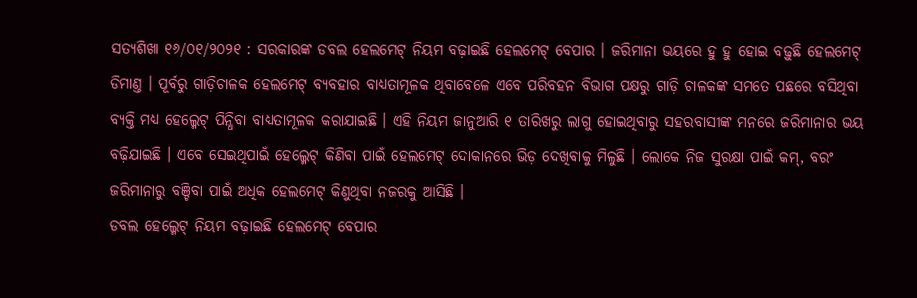ସତ୍ୟଶିଖା ୧୬/୦୧/୨୦୨୧ : ସରକାରଙ୍କ ଡବଲ ହେଲମେଟ୍ ନିୟମ ବଢ଼ାଇଛି ହେଲମେଟ୍ ବେପାର । ଜରିମାନା ଭୟରେ ହୁ ହୁ ହୋଇ ବଢ଼ୁଛି ହେଲମେଟ୍ ଡିମାଣ୍ତ । ପୂର୍ବରୁ ଗାଡ଼ିଚାଳକ ହେଲମେଟ୍ ବ୍ୟବହାର ବାଧ୍ୟତାମୂଳକ ଥିବାବେଳେ ଏବେ ପରିବହନ ବିଭାଗ ପକ୍ଷରୁ ଗାଡ଼ି ଚାଳକଙ୍କ ସମତେ ପଛରେ ବସିଥିବା ବ୍ୟକ୍ତି ମଧ୍ୟ ହେଲ୍ମେଟ୍ ପିନ୍ଧିବା ବାଧ୍ୟତାମୂଳକ କରାଯାଇଛି । ଏହି ନିୟମ ଜାନୁଆରି ୧ ତାରିଖରୁ ଲାଗୁ ହୋଇଥିବାରୁ ସହରବାସୀଙ୍କ ମନରେ ଜରିମାନାର ଭୟ ବଢ଼ିଯାଇଛି । ଏବେ ସେଇଥିପାଇଁ ହେଲ୍ମେଟ୍ କିଣିବା ପାଇଁ ହେଲମେଟ୍ ଦୋକାନରେ ଭିଡ଼ ଦେଖିବାକୁ ମିଳୁଛି । ଲୋକେ ନିଜ ସୁରକ୍ଷା ପାଇଁ କମ୍, ବରଂ ଜରିମାନାରୁ ବଞ୍ଚିବା ପାଇଁ ଅଧିକ ହେଲମେଟ୍ କିଣୁଥିବା ନଜରକୁ ଆସିଛି ।
ଡବଲ ହେଲ୍ମେଟ୍ ନିୟମ ବଢ଼ାଇଛି ହେଲମେଟ୍ ବେପାର